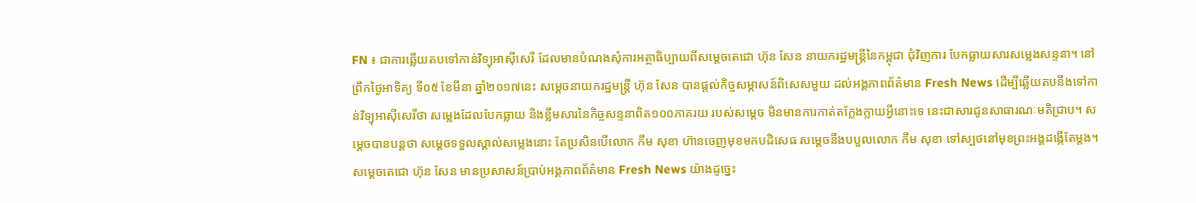FN ៖ ជាការឆ្លើយតបទៅកាន់វិទ្យុអាស៊ីសេរី ដែលមានបំណងសុំការអត្ថាធិប្បាយពីសម្តេចតេជោ ហ៊ុន សែន នាយករដ្ឋមន្រ្តីនៃកម្ពុជា ជុំវិញការ បែកធ្លាយសារសម្លេងសន្ទនា។ នៅព្រឹកថ្ងៃអាទិត្យ ទី០៥ ខែមីនា ឆ្នាំ២០១៧នេះ សម្តេចនាយករដ្ឋមន្រ្តី ហ៊ុន សែន បានផ្តល់កិច្ចសម្ភាសន៍ពិសេសមួយ ដល់អង្គភាពព័ត៌មាន Fresh News ដើម្បីឆ្លើយតបនឹងទៅកាន់វិទ្យុអាស៊ីសេរីថា សម្លេងដែលបែកធ្លាយ និងខ្លឹមសារនៃកិច្ចសន្ទនាពិត១០០ភាគរយ របស់សម្តេច មិនមានការកាត់តក្លែងក្លាយអ្វីនោះទេ នេះជាសារជូនសាធារណៈមតិជ្រាប។ សម្តេចបានបន្តថា សម្តេចទទួលស្គាល់សម្លេងនោះ តែប្រសិនបើលោក កឹម សុខា ហ៊ានចេញមុខមកបដិសេធ សម្តេចនឹងបបួលលោក កឹម សុខា ទៅស្បថនៅមុខព្រះអង្គដង្កើតែម្តង។
សម្តេចតេជោ ហ៊ុន សែន មានប្រសាសន៍ប្រាប់អង្គភាពព័ត៌មាន Fresh News យ៉ាងដូច្នេះ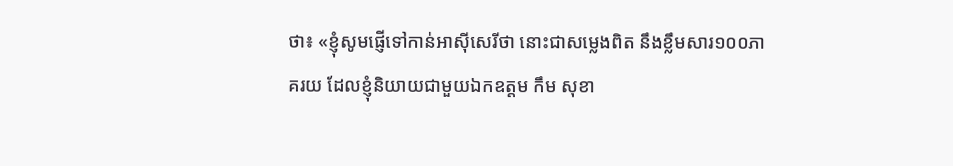ថា៖ «ខ្ញុំសូមផ្ញើទៅកាន់អាស៊ីសេរីថា នោះជាសម្លេងពិត នឹងខ្លឹមសារ១០០ភាគរយ ដែលខ្ញុំនិយាយជាមួយឯកឧត្តម កឹម សុខា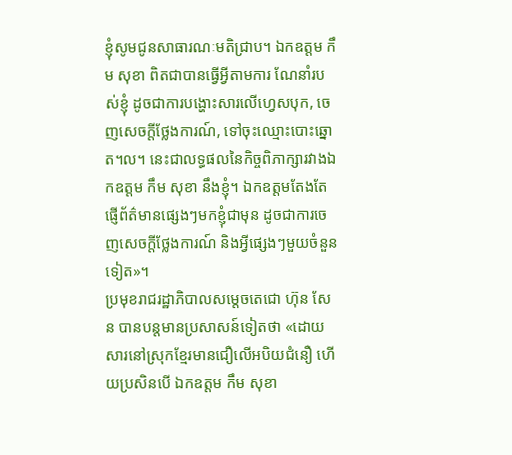ខ្ញុំសូមជូនសាធារណៈមតិជ្រាប។ ឯកឧត្តម កឹម សុខា ពិតជាបានធ្វើអ្វីតាមការ ណែនាំរបស់ខ្ញុំ ដូចជាការបង្ហោះសារលើហ្វេសបុក, ចេញសេចក្តីថ្លែងការណ៍, ទៅចុះឈ្មោះបោះឆ្នោត។ល។ នេះជាលទ្ធផលនៃកិច្ចពិភាក្សារវាងឯកឧត្តម កឹម សុខា នឹងខ្ញុំ។ ឯកឧត្តមតែងតែផ្ញើព័ត៌មានផ្សេងៗមកខ្ញុំជាមុន ដូចជាការចេញសេចក្តីថ្លែងការណ៍ និងអ្វីផ្សេងៗមួយចំនួនទៀត»។
ប្រមុខរាជរដ្ឋាភិបាលសម្តេចតេជោ ហ៊ុន សែន បានបន្តមានប្រសាសន៍ទៀតថា «ដោយសារនៅស្រុកខ្មែរមានជឿលើអបិយជំនឿ ហើយប្រសិនបើ ឯកឧត្តម កឹម សុខា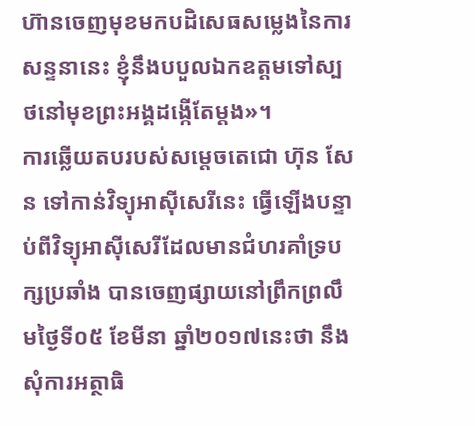ហ៊ានចេញមុខមកបដិសេធសម្លេងនៃការសន្ទនានេះ ខ្ញុំនឹងបបួលឯកឧត្តមទៅស្បថនៅមុខព្រះអង្គដង្កើតែម្តង»។
ការឆ្លើយតបរបស់សម្តេចតេជោ ហ៊ុន សែន ទៅកាន់វិទ្យុអាស៊ីសេរីនេះ ធ្វើឡើងបន្ទាប់ពីវិទ្យុអាស៊ីសេរីដែលមានជំហរគាំទ្របក្សប្រឆាំង បានចេញផ្សាយនៅព្រឹកព្រលឹមថ្ងៃទី០៥ ខែមីនា ឆ្នាំ២០១៧នេះថា នឹងសុំការអត្ថាធិ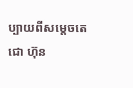ប្បាយពីសម្តេចតេជោ ហ៊ុន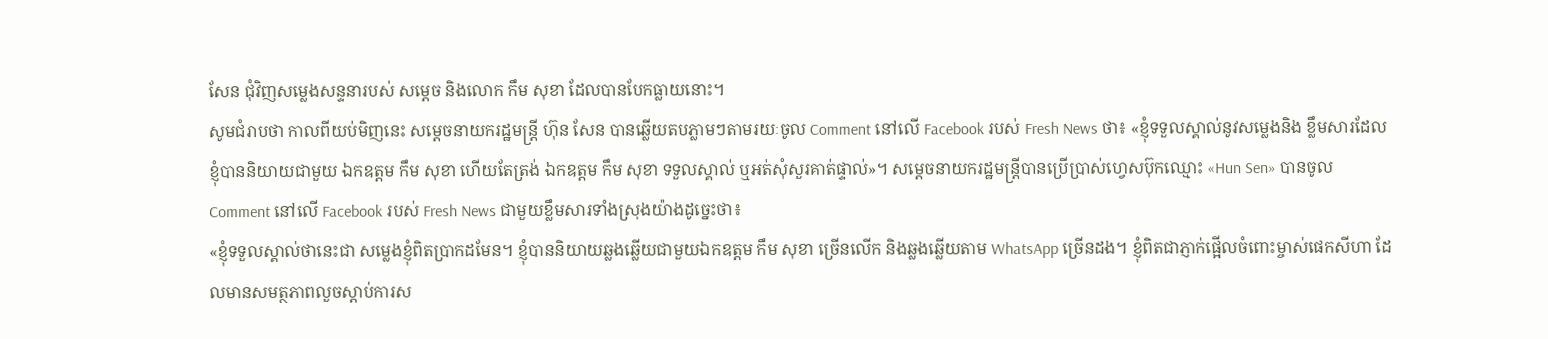សែន ជុំវិញសម្លេងសន្ទនារបស់ សម្តេច និងលោក កឹម សុខា ដែលបានបែកធ្លាយនោះ។
សូមជំរាបថា កាលពីយប់មិញនេះ សម្តេចនាយករដ្ឋមន្រ្តី ហ៊ុន សែន បានឆ្លើយតបភ្លាមៗតាមរយៈចូល Comment នៅលើ Facebook របស់ Fresh News ថា៖ «ខ្ញុំទទួលស្គាល់នូវសម្លេងនិង ខ្លឹមសារដែលខ្ញុំបាននិយាយជាមួយ ឯកឧត្តម កឹម សុខា ហើយតែត្រង់ ឯកឧត្តម កឹម សុខា ទទួលស្គាល់ ឬអត់សុំសួរគាត់ផ្ទាល់»។ សម្តេចនាយករដ្ឋមន្រ្តីបានប្រើប្រាស់ហ្វេសប៊ុកឈ្មោះ «Hun Sen» បានចូល Comment នៅលើ Facebook របស់ Fresh News ជាមួយខ្លឹមសារទាំងស្រុងយ៉ាងដូច្នេះថា៖
«ខ្ញុំទទួលស្គាល់ថានេះជា សម្លេងខ្ញុំពិតប្រាកដមែន។ ខ្ញុំបាននិយាយឆ្លងឆ្លើយជាមួយឯកឧត្តម កឹម សុខា ច្រើនលើក និងឆ្លងឆ្លើយតាម WhatsApp ច្រើនដង។ ខ្ញុំពិតជាភ្ញាក់ផ្អើលចំពោះម្ចាស់ផេកសីហា ដែលមានសមត្ថភាពលួចស្តាប់ការស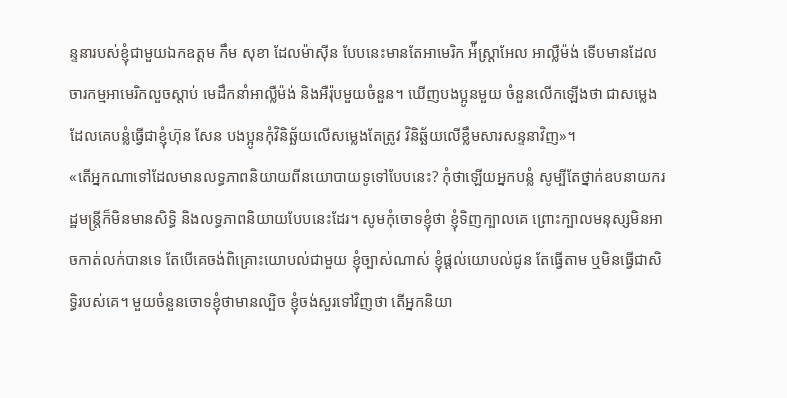ន្ទនារបស់ខ្ញុំជាមួយឯកឧត្តម កឹម សុខា ដែលម៉ាស៊ីន បែបនេះមានតែអាមេរិក អ៉ីស្ត្រាអែល អាល្លឺម៉ង់ ទើបមានដែលចារកម្មអាមេរិកលួចស្តាប់ មេដឹកនាំអាល្លឺម៉ង់ និងអឺរ៉ុបមួយចំនួន។ ឃើញបងប្អូនមួយ ចំនួនលើកឡើងថា ជាសម្លេងដែលគេបន្លំធ្វើជាខ្ញុំហ៊ុន សែន បងប្អូនកុំវិនិឆ្ឆ័យលើសម្លេងតែត្រូវ វិនិឆ្ឆ័យលើខ្លឹមសារសន្ទនាវិញ»។
«តើអ្នកណាទៅដែលមានលទ្ធភាពនិយាយពីនយោបាយទូទៅបែបនេះ? កុំថាឡើយអ្នកបន្លំ សូម្បីតែថ្នាក់ឧបនាយករដ្ឋមន្ត្រីក៏មិនមានសិទ្ធិ និងលទ្ធភាពនិយាយបែបនេះដែរ។ សូមកុំចោទខ្ញុំថា ខ្ញុំទិញក្បាលគេ ព្រោះក្បាលមនុស្សមិនអាចកាត់លក់បានទេ តែបើគេចង់ពិគ្រោះយោបល់ជាមួយ ខ្ញុំច្បាស់ណាស់ ខ្ញុំផ្តល់យោបល់ជូន តែធ្វើតាម ឬមិនធ្វើជាសិទ្ធិរបស់គេ។ មួយចំនួនចោទខ្ញុំថាមានល្បិច ខ្ញុំចង់សួរទៅវិញថា តើអ្នកនិយា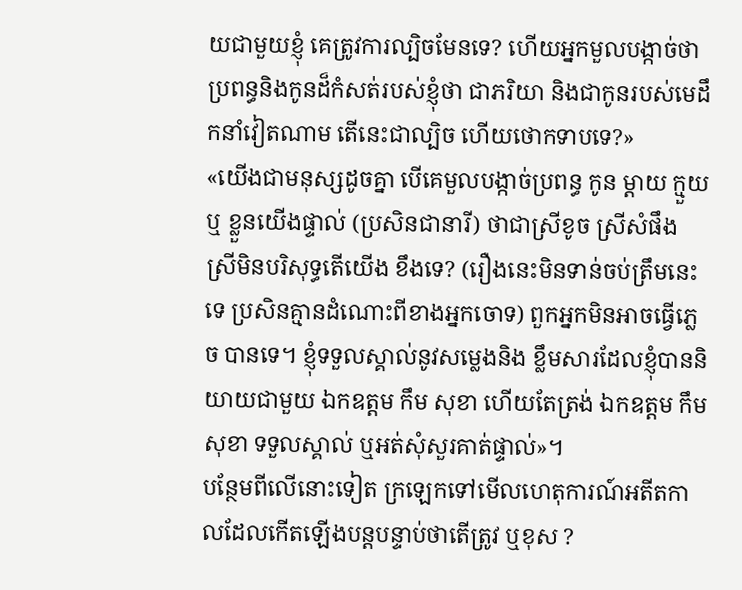យជាមួយខ្ញុំ គេត្រូវការល្បិចមែនទេ? ហើយអ្នកមួលបង្កាច់ថា ប្រពន្ធនិងកូនដ៏កំសត់របស់ខ្ញុំថា ជាភរិយា និងជាកូនរបស់មេដឹកនាំវៀតណាម តើនេះជាល្បិច ហើយថោកទាបទេ?»
«យើងជាមនុស្សដូចគ្នា បើគេមួលបង្កាច់ប្រពន្ធ កូន ម្តាយ ក្មួយឬ ខ្លួនយើងផ្ទាល់ (ប្រសិនជានារី) ថាជាស្រីខូច ស្រីសំផឹង ស្រីមិនបរិសុទ្ធតើយើង ខឹងទេ? (រឿងនេះមិនទាន់ចប់ត្រឹមនេះទេ ប្រសិនគ្មានដំណោះពីខាងអ្នកចោទ) ពួកអ្នកមិនអាចធ្វើភ្លេច បានទេ។ ខ្ញុំទទួលស្គាល់នូវសម្លេងនិង ខ្លឹមសារដែលខ្ញុំបាននិយាយជាមួយ ឯកឧត្តម កឹម សុខា ហើយតែត្រង់ ឯកឧត្តម កឹម សុខា ទទួលស្គាល់ ឬអត់សុំសួរគាត់ផ្ទាល់»។
បន្ថែមពីលើនោះទៀត ក្រឡេកទៅមើលហេតុការណ៍អតីតកាលដែលកើតឡើងបន្តបន្ទាប់ថាតើត្រូវ ឬខុស ?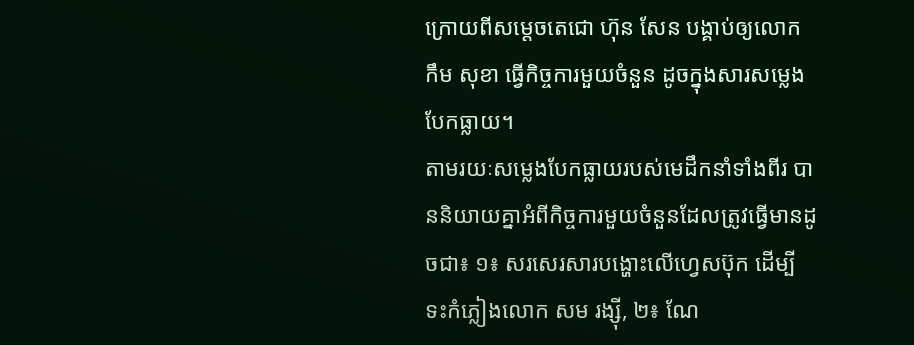ក្រោយពីសម្តេចតេជោ ហ៊ុន សែន បង្គាប់ឲ្យលោក កឹម សុខា ធ្វើកិច្ចការមួយចំនួន ដូចក្នុងសារសម្លេងបែកធ្លាយ។
តាមរយៈសម្លេងបែកធ្លាយរបស់មេដឹកនាំទាំងពីរ បាននិយាយគ្នាអំពីកិច្ចការមួយចំនួនដែលត្រូវធ្វើមានដូចជា៖ ១៖ សរសេរសារបង្ហោះលើហ្វេសប៊ុក ដើម្បីទះកំភ្លៀងលោក សម រង្ស៊ី, ២៖ ណែ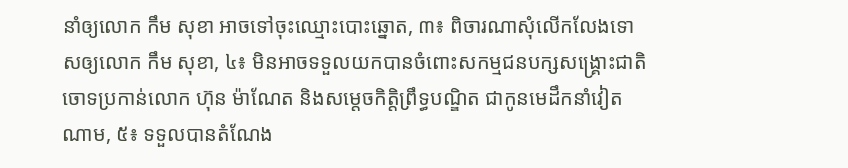នាំឲ្យលោក កឹម សុខា អាចទៅចុះឈ្មោះបោះឆ្នោត, ៣៖ ពិចារណាសុំលើកលែងទោសឲ្យលោក កឹម សុខា, ៤៖ មិនអាចទទួលយកបានចំពោះសកម្មជនបក្សសង្គ្រោះជាតិ ចោទប្រកាន់លោក ហ៊ុន ម៉ាណែត និងសម្តេចកិត្តិព្រឹទ្ធបណ្ឌិត ជាកូនមេដឹកនាំវៀតណាម, ៥៖ ទទួលបានតំណែង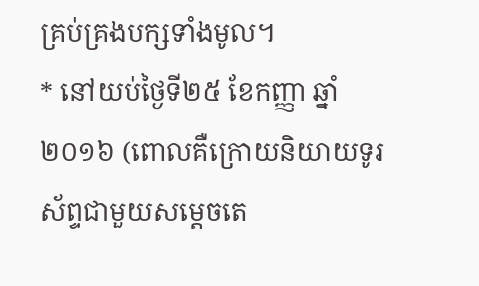គ្រប់គ្រងបក្សទាំងមូល។
* នៅយប់ថ្ងៃទី២៥ ខែកញ្ញា ឆ្នាំ២០១៦ (ពោលគឺក្រោយនិយាយទូរស័ព្ទជាមួយសម្តេចតេ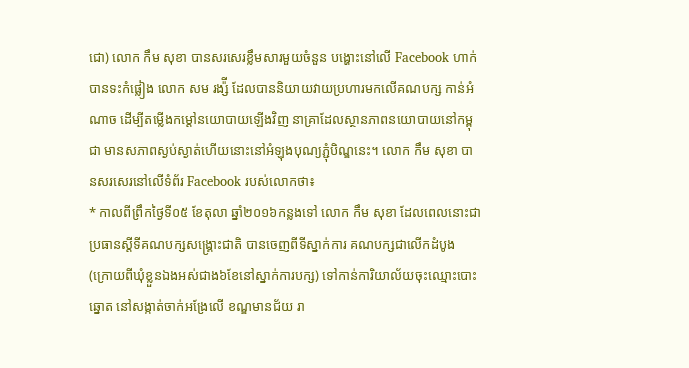ជោ) លោក កឹម សុខា បានសរសេរខ្លឹមសារមួយចំនួន បង្ហោះនៅលើ Facebook ហាក់បានទះកំផ្លៀង លោក សម រង្ស៉ី ដែលបាននិយាយវាយប្រហារមកលើគណបក្ស កាន់អំណាច ដើម្បីតម្លើងកម្តៅនយោបាយឡើងវិញ នាគ្រាដែលស្ថានភាពនយោបាយនៅកម្ពុជា មានសភាពស្ងប់ស្ងាត់ហើយនោះនៅអំឡុងបុណ្យភ្ជុំបិណ្ឌនេះ។ លោក កឹម សុខា បានសរសេរនៅលើទំព័រ Facebook របស់លោកថា៖
* កាលពីព្រឹកថ្ងៃទី០៥ ខែតុលា ឆ្នាំ២០១៦កន្លងទៅ លោក កឹម សុខា ដែលពេលនោះជាប្រធានស្តីទីគណបក្សសង្គ្រោះជាតិ បានចេញពីទីស្នាក់ការ គណបក្សជាលើកដំបូង (ក្រោយពីឃុំខ្លួនឯងអស់ជាង៦ខែនៅស្នាក់ការបក្ស) ទៅកាន់ការិយាល័យចុះឈ្មោះបោះឆ្នោត នៅសង្កាត់ចាក់អង្រែលើ ខណ្ឌមានជ័យ រា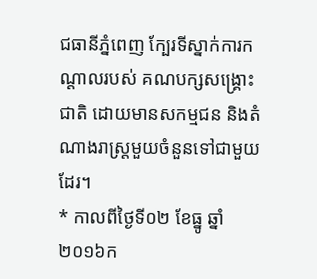ជធានីភ្នំពេញ ក្បែរទីស្នាក់ការកណ្តាលរបស់ គណបក្សសង្រ្គោះជាតិ ដោយមានសកម្មជន និងតំណាងរាស្រ្តមួយចំនួនទៅជាមួយដែរ។
* កាលពីថ្ងៃទី០២ ខែធ្នូ ឆ្នាំ២០១៦ក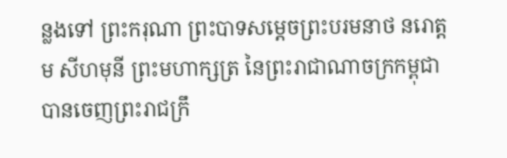ន្លងទៅ ព្រះករុណា ព្រះបាទសម្តេចព្រះបរមនាថ នរោត្តម សីហមុនី ព្រះមហាក្សត្រ នៃព្រះរាជាណាចក្រកម្ពុជា បានចេញព្រះរាជក្រឹ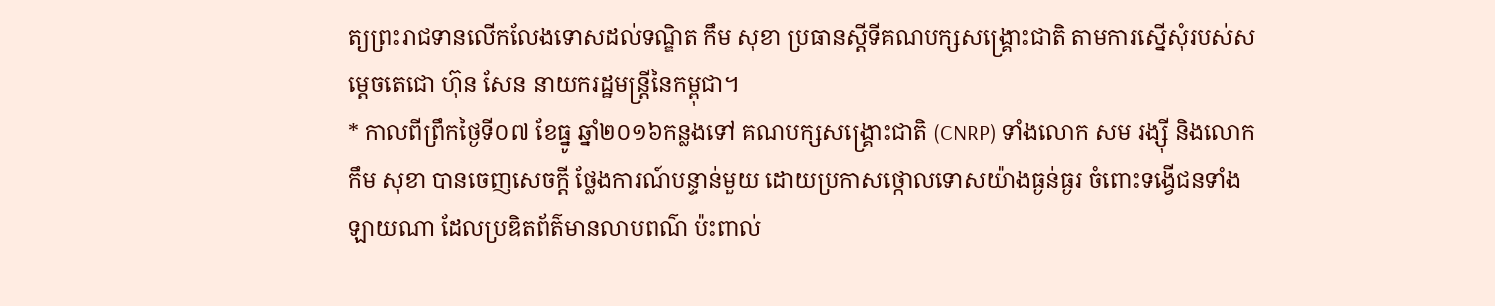ត្យព្រះរាជទានលើកលែងទោសដល់ទណ្ឌិត កឹម សុខា ប្រធានស្តីទីគណបក្សសង្គ្រោះជាតិ តាមការស្នើសុំរបស់សម្តេចតេជោ ហ៊ុន សែន នាយករដ្ឋមន្រ្តីនៃកម្ពុជា។
* កាលពីព្រឹកថ្ងៃទី០៧ ខែធ្នូ ឆ្នាំ២០១៦កន្លងទៅ គណបក្សសង្គ្រោះជាតិ (CNRP) ទាំងលោក សម រង្ស៊ី និងលោក កឹម សុខា បានចេញសេចក្តី ថ្លែងការណ៍បន្ទាន់មួយ ដោយប្រកាសថ្កោលទោសយ៉ាងធ្ងន់ធ្ងរ ចំពោះទង្វើជនទាំងឡាយណា ដែលប្រឌិតព័ត៌មានលាបពណ៌ ប៉ះពាល់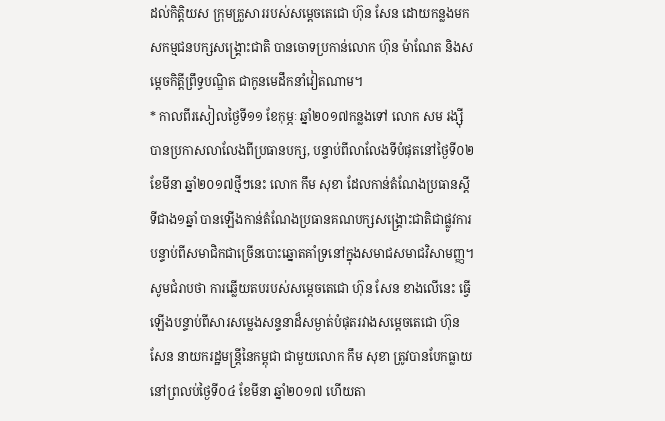ដល់កិត្តិយស ក្រុមគ្រួសាររបស់សម្តេចតេជោ ហ៊ុន សែន ដោយកន្លងមកសកម្មជនបក្សសង្គ្រោះជាតិ បានចោទប្រកាន់លោក ហ៊ុន ម៉ាណែត និងសម្តេចកិត្តីព្រឹទ្ធបណ្ឌិត ជាកូនមេដឹកនាំវៀតណាម។
* កាលពីរសៀលថ្ងៃទី១១ ខែកុម្ភៈ ឆ្នាំ២០១៧កន្លងទៅ លោក សម រង្ស៊ី បានប្រកាសលាលែងពីប្រធានបក្ស, បន្ទាប់ពីលាលែងទីបំផុតនៅថ្ងៃទី០២ ខែមីនា ឆ្នាំ២០១៧ថ្មីៗនេះ លោក កឹម សុខា ដែលកាន់តំណែងប្រធានស្តីទីជាង១ឆ្នាំ បានឡើងកាន់តំណែងប្រធានគណបក្សសង្រ្គោះជាតិជាផ្លូវការ បន្ទាប់ពីសមាជិកជាច្រើនបោះឆ្នោតគាំទ្រនៅក្នុងសមាជសមាជវិសាមញ្ញ។
សូមជំរាបថា ការឆ្លើយតបរបស់សម្តេចតេជោ ហ៊ុន សែន ខាងលើនេះ ធ្វើឡើងបន្ទាប់ពីសារសម្លេងសន្ទនាដ៏សម្ងាត់បំផុតរវាងសម្តេចតេជោ ហ៊ុន សែន នាយករដ្ឋមន្រ្តីនៃកម្ពុជា ជាមួយលោក កឹម សុខា ត្រូវបានបែកធ្លាយ នៅព្រលប់ថ្ងៃទី០៤ ខែមីនា ឆ្នាំ២០១៧ ហើយតា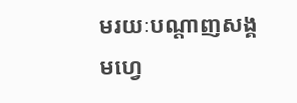មរយៈបណ្តាញសង្គមហ្វេ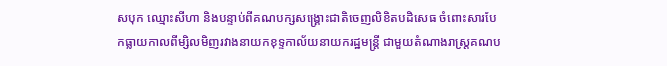សបុក ឈ្មោះសីហា និងបន្ទាប់ពីគណបក្សសង្រ្គោះជាតិចេញលិខិតបដិសេធ ចំពោះសារបែកធ្លាយកាលពីម្សិលមិញរវាងនាយកខុទ្ទកាល័យនាយករដ្ឋមន្រ្តី ជាមួយតំណាងរាស្រ្តគណប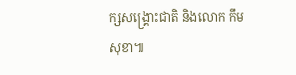ក្សសង្រ្គោះជាតិ និងលោក កឹម សុខា៕